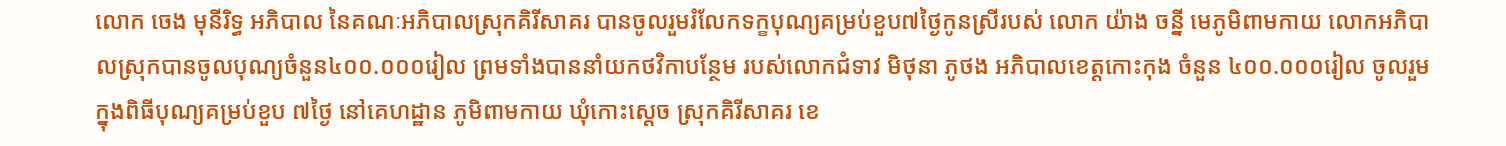លោក ចេង មុនីរិទ្ធ អភិបាល នៃគណៈអភិបាលស្រុកគិរីសាគរ បានចូលរួមរំលែកទក្ខបុណ្យគម្រប់ខួប៧ថ្ងៃកូនស្រីរបស់ លោក យ៉ាង ចន្នី មេភូមិពាមកាយ លោកអភិបាលស្រុកបានចូលបុណ្យចំនួន៤០០.០០០រៀល ព្រមទាំងបាននាំយកថវិកាបន្ថែម របស់លោកជំទាវ មិថុនា ភូថង អភិបាលខេត្តកោះកុង ចំនួន ៤០០.០០០រៀល ចូលរួមក្នុងពិធីបុណ្យគម្រប់ខួប ៧ថ្ងៃ នៅគេហដ្ឋាន ភូមិពាមកាយ ឃុំកោះស្ដេច ស្រុកគិរីសាគរ ខេ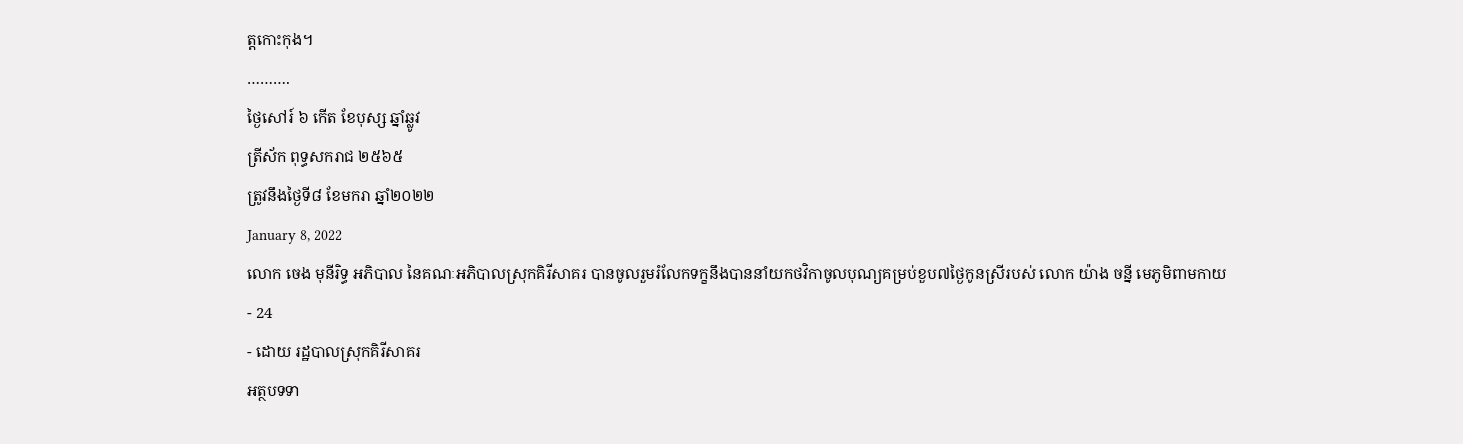ត្តកោះកុង។
……….
ថ្ងៃសៅរ៍ ៦ កើត ខែបុស្ស ឆ្នាំឆ្លូវ
ត្រីស័ក ពុទ្ធសករាជ ២៥៦៥
ត្រូវនឹងថ្ងៃទី៨ ខែមករា ឆ្នាំ២០២២
January 8, 2022
លោក ចេង មុនីរិទ្ធ អភិបាល នៃគណៈអភិបាលស្រុកគិរីសាគរ បានចូលរួមរំលែកទក្ខនឹងបាននាំយកថវិកាចូលបុណ្យគម្រប់ខួប៧ថ្ងៃកូនស្រីរបស់ លោក យ៉ាង ចន្នី មេភូមិពាមកាយ
- 24
- ដោយ រដ្ឋបាលស្រុកគិរីសាគរ
អត្ថបទទា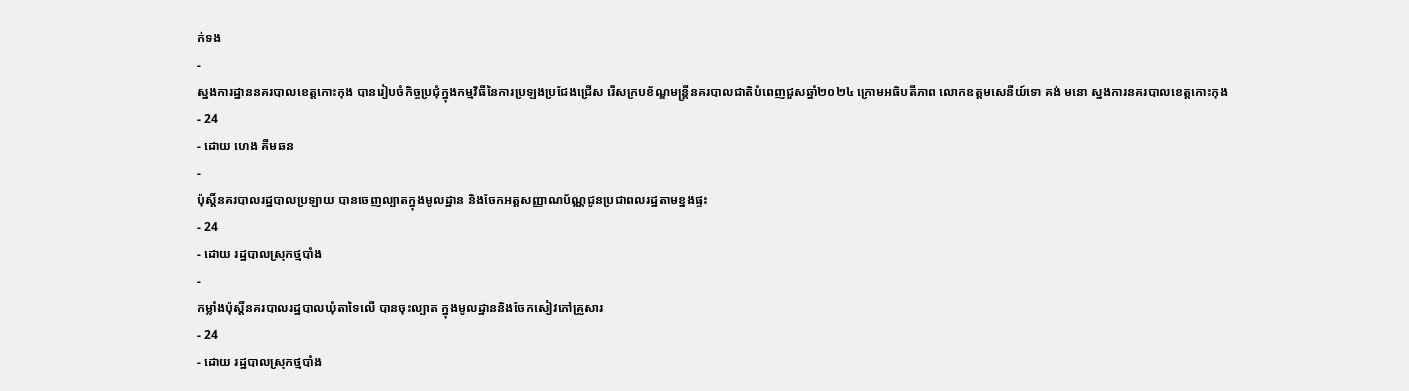ក់ទង
-
ស្នងការដ្ឋាននគរបាលខេត្តកោះកុង បានរៀបចំកិច្ចប្រជុំក្នុងកម្មវិធីនៃការប្រឡងប្រជែងជ្រើស រើសក្របខ័ណ្ឌមន្ត្រីនគរបាលជាតិបំពេញជួសឆ្នាំ២០២៤ ក្រោមអធិបតីភាព លោកឧត្តមសេនីយ៍ទោ គង់ មនោ ស្នងការនគរបាលខេត្តកោះកុង
- 24
- ដោយ ហេង គីមឆន
-
ប៉ុស្តិ៍នគរបាលរដ្ឋបាលប្រឡាយ បានចេញល្បាតក្នុងមូលដ្ឋាន និងចែកអត្តសញ្ញាណប័ណ្ណជូនប្រជាពលរដ្ឋតាមខ្នងផ្ទះ
- 24
- ដោយ រដ្ឋបាលស្រុកថ្មបាំង
-
កម្លាំងប៉ុស្តិ៍នគរបាលរដ្ឋបាលឃុំតាទៃលើ បានចុះល្បាត ក្នុងមូលដ្ឋាននិងចែកសៀវភៅគ្រួសារ
- 24
- ដោយ រដ្ឋបាលស្រុកថ្មបាំង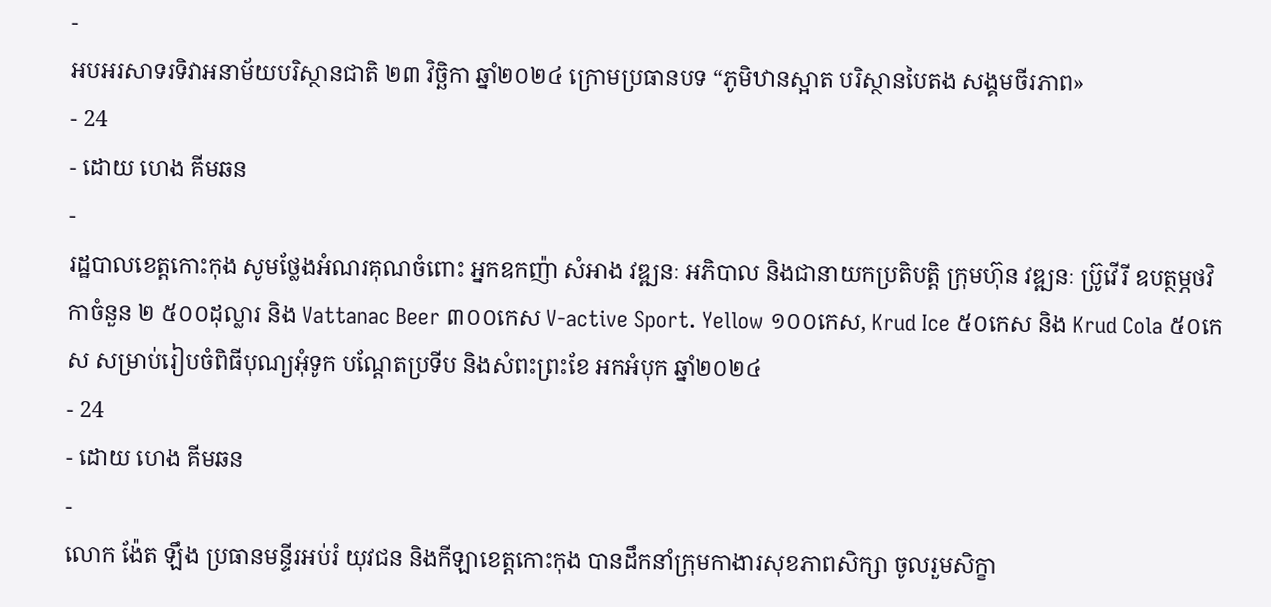-
អបអរសាទរទិវាអនាម័យបរិស្ថានជាតិ ២៣ វិច្ឆិកា ឆ្នាំ២០២៤ ក្រោមប្រធានបទ “ភូមិឋានស្អាត បរិស្ថានបៃតង សង្គមចីរភាព»
- 24
- ដោយ ហេង គីមឆន
-
រដ្ឋបាលខេត្តកោះកុង សូមថ្លែងអំណរគុណចំពោះ អ្នកឧកញ៉ា សំអាង វឌ្ឍនៈ អភិបាល និងជានាយកប្រតិបត្ដិ ក្រុមហ៊ុន វឌ្ឍនៈ ប្រ៊ូវើរី ឧបត្ថម្ភថវិកាចំនួន ២ ៥០០ដុល្លារ និង Vattanac Beer ៣០០កេស V-active Sport. Yellow ១០០កេស, Krud Ice ៥០កេស និង Krud Cola ៥០កេស សម្រាប់រៀបចំពិធីបុណ្យអុំទូក បណ្តែតប្រទីប និងសំពះព្រះខែ អកអំបុក ឆ្នាំ២០២៤
- 24
- ដោយ ហេង គីមឆន
-
លោក ង៉ែត ឡឹង ប្រធានមន្ទីរអប់រំ យុវជន និងកីឡាខេត្តកោះកុង បានដឹកនាំក្រុមកាងារសុខភាពសិក្សា ចូលរួមសិក្ខា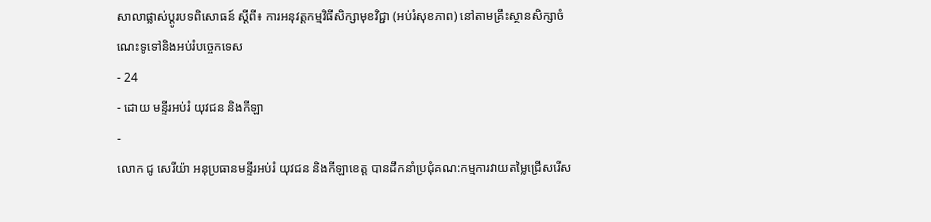សាលាផ្លាស់ប្តូរបទពិសោធន៍ ស្តីពី៖ ការអនុវត្តកម្មវិធីសិក្សាមុខវិជ្ជា (អប់រំសុខភាព) នៅតាមគ្រឹះស្ថានសិក្សាចំណេះទូទៅនិងអប់រំបច្ចេកទេស
- 24
- ដោយ មន្ទីរអប់រំ យុវជន និងកីឡា
-
លោក ជូ សេរីយ៉ា អនុប្រធានមន្ទីរអប់រំ យុវជន និងកីឡាខេត្ត បានដឹកនាំប្រជុំគណ:កម្មការវាយតម្លៃជ្រើសរើស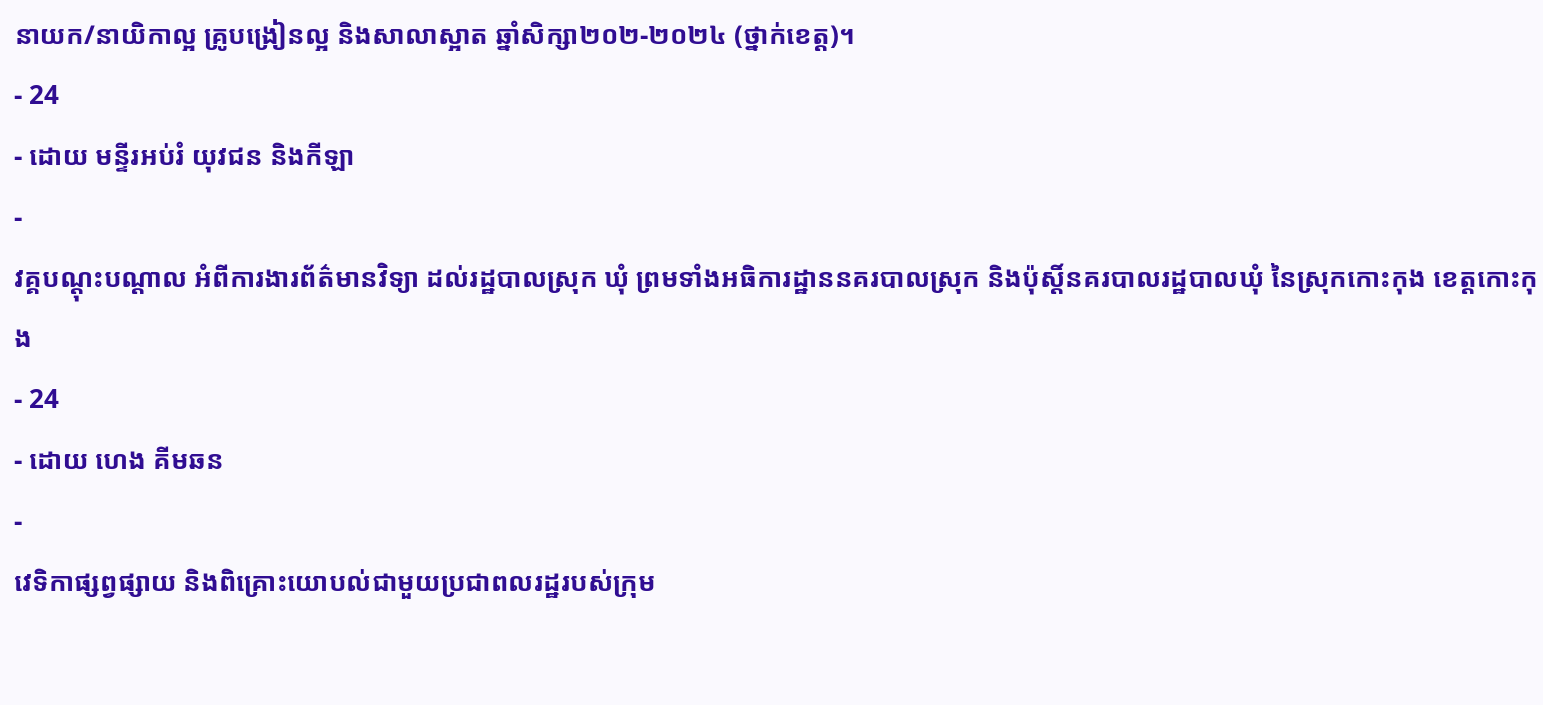នាយក/នាយិកាល្អ គ្រូបង្រៀនល្អ និងសាលាស្អាត ឆ្នាំសិក្សា២០២-២០២៤ (ថ្នាក់ខេត្ត)។
- 24
- ដោយ មន្ទីរអប់រំ យុវជន និងកីឡា
-
វគ្គបណ្តុះបណ្តាល អំពីការងារព័ត៌មានវិទ្យា ដល់រដ្ឋបាលស្រុក ឃុំ ព្រមទាំងអធិការដ្ឋាននគរបាលស្រុក និងប៉ុស្តិ៍នគរបាលរដ្ឋបាលឃុំ នៃស្រុកកោះកុង ខេត្តកោះកុង
- 24
- ដោយ ហេង គីមឆន
-
វេទិកាផ្សព្វផ្សាយ និងពិគ្រោះយោបល់ជាមួយប្រជាពលរដ្ឋរបស់ក្រុម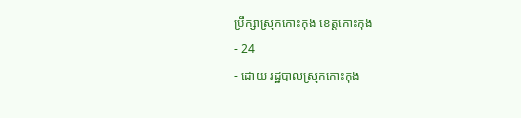ប្រឹក្សាស្រុកកោះកុង ខេត្តកោះកុង
- 24
- ដោយ រដ្ឋបាលស្រុកកោះកុង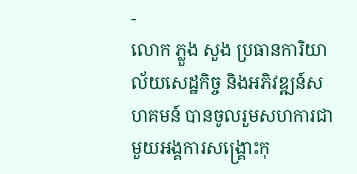-
លោក ភ្លួង សួង ប្រធានការិយាល័យសេដ្ឋកិច្ច និងអភិវឌ្ឍន៍សហគមន៍ បានចូលរួមសហការជាមួយអង្គការសង្រ្គោះកុ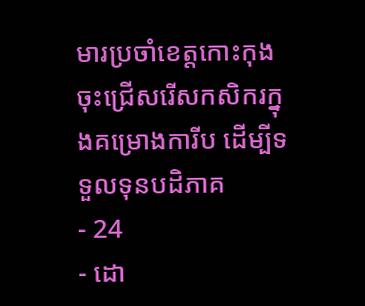មារប្រចាំខេត្តកោះកុង ចុះជ្រើសរើសកសិករក្នុងគម្រោងការីប ដើម្បីទទួលទុនបដិភាគ
- 24
- ដោ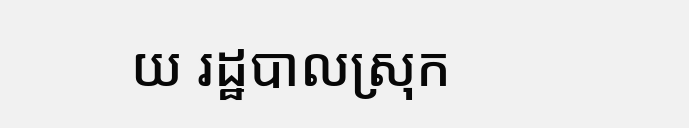យ រដ្ឋបាលស្រុក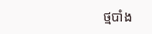ថ្មបាំង